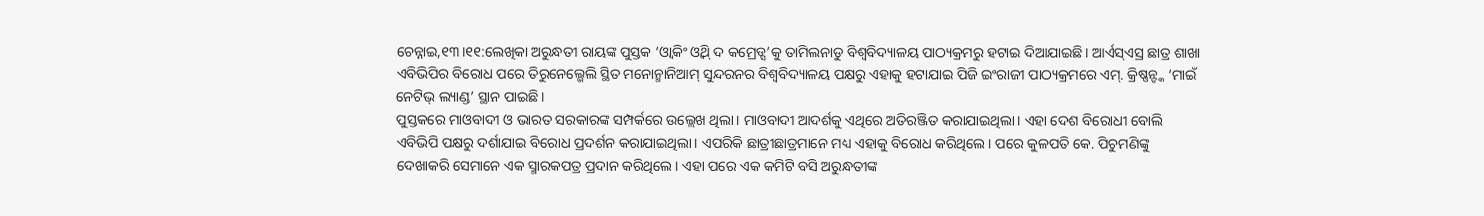ଚେନ୍ନାଇ,୧୩।୧୧:ଲେଖିକା ଅରୁନ୍ଧତୀ ରାୟଙ୍କ ପୁସ୍ତକ ‘ଓ୍ବାକିଂ ଓ୍ବିଥ୍ ଦ କମ୍ରେଡ୍ସ’କୁ ତାମିଲନାଡୁ ବିଶ୍ୱବିଦ୍ୟାଳୟ ପାଠ୍ୟକ୍ରମରୁ ହଟାଇ ଦିଆଯାଇଛି। ଆର୍ଏସ୍ଏସ୍ର ଛାତ୍ର ଶାଖା ଏବିଭିପିର ବିରୋଧ ପରେ ତିରୁନେଲ୍ଭେଲି ସ୍ଥିତ ମନୋନ୍ମାନିଆମ୍ ସୁନ୍ଦରନର ବିଶ୍ୱବିଦ୍ୟାଳୟ ପକ୍ଷରୁ ଏହାକୁ ହଟାଯାଇ ପିଜି ଇଂରାଜୀ ପାଠ୍ୟକ୍ରମରେ ଏମ୍. କ୍ରିଷ୍ଣନ୍ଙ୍କ ‘ମାଇଁ ନେଟିଭ୍ ଲ୍ୟାଣ୍ଡ’ ସ୍ଥାନ ପାଇଛି।
ପୁସ୍ତକରେ ମାଓବାଦୀ ଓ ଭାରତ ସରକାରଙ୍କ ସମ୍ପର୍କରେ ଉଲ୍ଲେଖ ଥିଲା। ମାଓବାଦୀ ଆଦର୍ଶକୁ ଏଥିରେ ଅତିରଞ୍ଜିତ କରାଯାଇଥିଲା। ଏହା ଦେଶ ବିରୋଧୀ ବୋଲି ଏବିଭିପି ପକ୍ଷରୁ ଦର୍ଶାଯାଇ ବିରୋଧ ପ୍ରଦର୍ଶନ କରାଯାଇଥିଲା। ଏପରିକି ଛାତ୍ରୀଛାତ୍ରମାନେ ମଧ୍ୟ ଏହାକୁ ବିରୋଧ କରିଥିଲେ। ପରେ କୁଳପତି କେ. ପିଚୁମଣିଙ୍କୁ ଦେଖାକରି ସେମାନେ ଏକ ସ୍ମାରକପତ୍ର ପ୍ରଦାନ କରିଥିଲେ। ଏହା ପରେ ଏକ କମିଟି ବସି ଅରୁନ୍ଧତୀଙ୍କ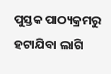ପୁସ୍ତକ ପାଠ୍ୟକ୍ରମରୁ ହଟାଯିବା ଲାଗି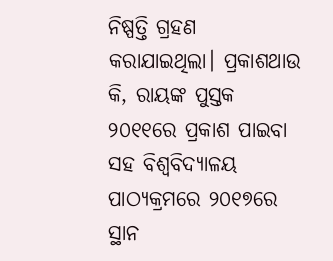ନିଷ୍ପତ୍ତି ଗ୍ରହଣ କରାଯାଇଥିଲା। ପ୍ରକାଶଥାଉ କି, ରାୟଙ୍କ ପୁସ୍ତକ ୨୦୧୧ରେ ପ୍ରକାଶ ପାଇବା ସହ ବିଶ୍ୱବିଦ୍ୟାଳୟ ପାଠ୍ୟକ୍ରମରେ ୨୦୧୭ରେ ସ୍ଥାନ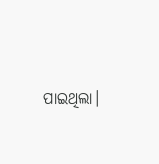ପାଇଥିଲା।